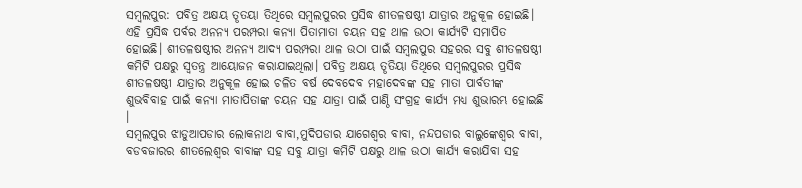ସମ୍ବଲପୁର: ପବିତ୍ର ଅକ୍ଷୟ ତୄତୟା ତିଥିରେ ସମ୍ବଲପୁରର ପ୍ରସିଦ୍ଧ ଶୀତଳଷଷ୍ଠୀ ଯାତ୍ରାର ଅନୁକୂଳ ହୋଇଛି। ଏହି ପ୍ରସିଦ୍ଧ ପର୍ବର ଅନନ୍ୟ ପରମ୍ପରା କନ୍ୟା ପିତାମାତା ଚୟନ ସହ ଥାଳ ଉଠା କାର୍ଯ୍ୟଟି ସମାପିତ ହୋଇଛି। ଶୀତଳଷଷ୍ଠୀର ଅନନ୍ୟ ଆଦ୍ୟ ପରମ୍ପରା ଥାଳ ଉଠା ପାଇଁ ସମ୍ବଲପୁର ସହରର ସବୁ ଶୀତଳଷଷ୍ଠୀ କମିଟି ପକ୍ଷରୁ ସ୍ୱତନ୍ତ୍ର ଆୟୋଜନ କରାଯାଇଥିଲା। ପବିତ୍ର ଅକ୍ଷୟ ତୄତିୟା ତିଥିରେ ସମ୍ବଲପୁରର ପ୍ରସିଦ୍ଧ ଶୀତଳଷଷ୍ଠୀ ଯାତ୍ରାର ଅନୁକୂଳ ହୋଇ ଚଳିତ ବର୍ଷ ଦେବଦେବ ମହାଦେବଙ୍କ ସହ ମାତା ପାର୍ବତୀଙ୍କ ଶୁଭବିବାହ ପାଇଁ କନ୍ୟା ମାତାପିତାଙ୍କ ଚୟନ ସହ ଯାତ୍ରା ପାଇଁ ପାଣ୍ଠି ସଂଗ୍ରହ କାର୍ଯ୍ୟ ମଧ୍ୟ ଶୁଭାରମ୍ଭ ହୋଇଛି ।
ସମ୍ବଲପୁର ଝାଡୁଆପଡାର ଲୋକନାଥ ବାବା,ମୁଦିପଡାର ଯାଗେଶ୍ୱର ବାବା, ନନ୍ଦପଡାର ବାଲୁଙ୍କେଶ୍ୱର ବାବା, ବଡବଜାରର ଶୀତଲେଶ୍ୱର ବାବାଙ୍କ ସହ ସବୁ ଯାତ୍ରା କମିଟି ପକ୍ଷରୁ ଥାଳ ଉଠା କାର୍ଯ୍ୟ କରାଯିବା ସହ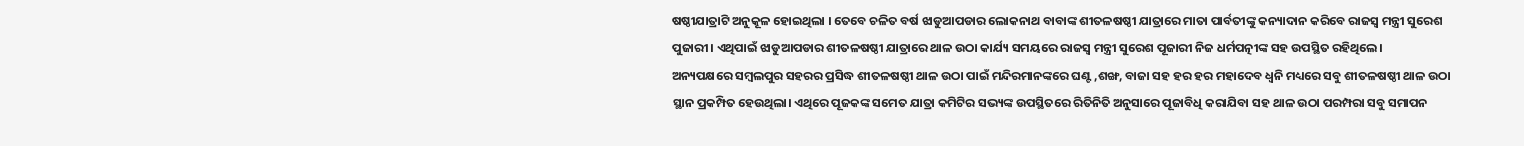ଷଷ୍ଠୀଯାତ୍ରାଟି ଅନୁକୂଳ ହୋଇଥିଲା । ତେବେ ଚଳିତ ବର୍ଷ ଝାଡୁଆପଡାର ଲୋକନାଥ ବାବାଙ୍କ ଶୀତଳଷଷ୍ଠୀ ଯାତ୍ରାରେ ମାତା ପାର୍ବତୀଙ୍କୁ କନ୍ୟାଦାନ କରିବେ ରାଜସ୍ୱ ମନ୍ତ୍ରୀ ସୁରେଶ ପୁଜାରୀ। ଏଥିପାଇଁ ଝାଡୁଆପଡାର ଶୀତଳଷଷ୍ଠୀ ଯାତ୍ରାରେ ଥାଳ ଉଠା କାର୍ଯ୍ୟ ସମୟରେ ରାଜସ୍ୱ ମନ୍ତ୍ରୀ ସୁରେଶ ପୂଜାରୀ ନିଜ ଧର୍ମପତ୍ନୀଙ୍କ ସହ ଉପସ୍ଥିତ ରହିଥିଲେ।
ଅନ୍ୟପକ୍ଷରେ ସମ୍ବଲପୁର ସହରର ପ୍ରସିଦ୍ଧ ଶୀତଳଷଷ୍ଠୀ ଥାଳ ଉଠା ପାଇଁ ମନ୍ଦିରମାନଙ୍କରେ ଘଣ୍ଟ ,ଶଙ୍ଖ, ବାଜା ସହ ହର ହର ମହାଦେବ ଧ୍ୱନି ମଧ୍ୟରେ ସବୁ ଶୀତଳଷଷ୍ଠୀ ଥାଳ ଉଠା ସ୍ଥାନ ପ୍ରକମ୍ପିତ ହେଉଥିଲା। ଏଥିରେ ପୂଜକଙ୍କ ସମେତ ଯାତ୍ରା କମିଟିର ସଭ୍ୟଙ୍କ ଉପସ୍ଥିତରେ ରିତିନିତି ଅନୁସାରେ ପୂଜାବିଧି କରାଯିବା ସହ ଥାଳ ଉଠା ପରମ୍ପରା ସବୁ ସମାପନ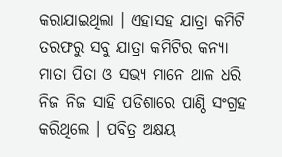କରାଯାଇଥିଲା । ଏହାସହ ଯାତ୍ରା କମିଟି ତରଫରୁ ସବୁ ଯାତ୍ରା କମିଟିର କନ୍ୟା ମାତା ପିତା ଓ ସଭ୍ୟ ମାନେ ଥାଳ ଧରି ନିଜ ନିଜ ସାହି ପଡିଶାରେ ପାଣ୍ଠି ସଂଗ୍ରହ କରିଥିଲେ । ପବିତ୍ର ଅକ୍ଷୟ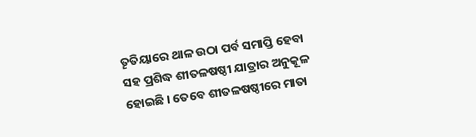ତୄତିୟାରେ ଥାଳ ଉଠା ପର୍ବ ସମାପ୍ତି ହେବା ସହ ପ୍ରଶିଦ୍ଧ ଶୀତଳଷଷ୍ଠୀ ଯାତ୍ରାର ଅନୁକୂଳ ହୋଇଛି । ତେବେ ଶୀତଳଷଷ୍ଠୀରେ ମାତା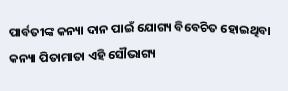ପାର୍ବତୀଙ୍କ କନ୍ୟା ଦାନ ପାଇଁ ଯୋଗ୍ୟ ବିବେଚିତ ହୋଇଥିବା କନ୍ୟା ପିତାମାତା ଏହି ସୌଭାଗ୍ୟ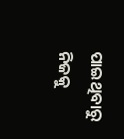ପାଇଥିବାରୁ ନିଜକୁ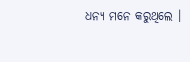ଧନ୍ୟ ମନେ କରୁଥିଲେ ।